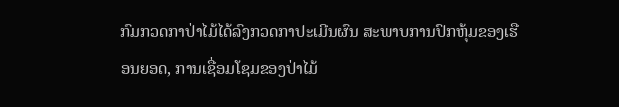ກົມກວດກາປ່າໄມ້ໄດ້ລົງກວດກາປະເມີນຜົນ ສະພາບການປົກຫຸ້ມຂອງເຮືອນຍອດ, ການເຊື່ອມໂຊມຂອງປ່າໄມ້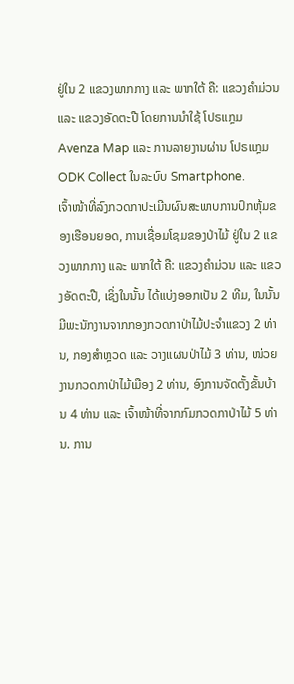ຢູ່ໃນ 2 ແຂວງພາກກາງ ແລະ ພາກໃຕ້ ຄື: ແຂວງຄຳມ່ວນ ແລະ ແຂວງອັດຕະປື ໂດຍການນຳໃຊ້ ໂປຣແກຼມ Avenza Map ແລະ ການລາຍງານຜ່ານ ໂປຣແກຼມ ODK Collect ໃນລະບົບ Smartphone.
ເຈົ້າໜ້າທີ່ລົງກວດກາປະເມີນຜົນສະພາບການປົກຫຸ້ມຂອງເຮືອນຍອດ, ການເຊື່ອມໂຊມຂອງປ່າໄມ້ ຢູ່ໃນ 2 ແຂວງພາກກາງ ແລະ ພາກໃຕ້ ຄື: ແຂວງຄຳມ່ວນ ແລະ ແຂວງອັດຕະປື, ເຊິ່ງໃນນັ້ນ ໄດ້ແບ່ງອອກເປັນ 2 ທີມ, ໃນນັ້ນມີພະນັກງານຈາກກອງກວດກາປ່າໄມ້ປະຈຳແຂວງ 2 ທ່ານ, ກອງສຳຫຼວດ ແລະ ວາງແຜນປ່າໄມ້ 3 ທ່ານ, ໜ່ວຍງານກວດກາປ່າໄມ້ເມືອງ 2 ທ່ານ, ອົງການຈັດຕັ້ງຂັ້ນບ້ານ 4 ທ່ານ ແລະ ເຈົ້າໜ້າທີ່ຈາກກົມກວດກາປ່າໄມ້ 5 ທ່ານ. ການ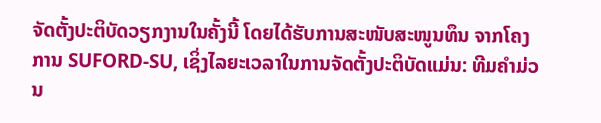ຈັດຕັ້ງປະຕິບັດວຽກງານໃນຄັ້ງນີ້ ໂດຍໄດ້ຮັບການສະໜັບສະໜູນທຶນ ຈາກໂຄງການ SUFORD-SU, ເຊິ່ງໄລຍະເວລາໃນການຈັດຕັ້ງປະຕິບັດແມ່ນ: ທີມຄຳມ່ວນ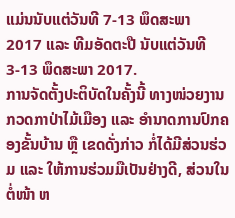ແມ່ນນັບແຕ່ວັນທີ 7-13 ພຶດສະພາ 2017 ແລະ ທີມອັດຕະປື ນັບແຕ່ວັນທີ 3-13 ພຶດສະພາ 2017.
ການຈັດຕັ້ງປະຕິບັດໃນຄັ້ງນີ້ ທາງໜ່ວຍງານກວດກາປ່າໄມ້ເມືອງ ແລະ ອຳນາດການປົກຄອງຂັ້ນບ້ານ ຫຼື ເຂດດັ່ງກ່າວ ກໍ່ໄດ້ມີສ່ວນຮ່ວມ ແລະ ໃຫ້ການຮ່ວມມືເປັນຢ່າງດີ, ສ່ວນໃນຕໍ່ໜ້າ ຫ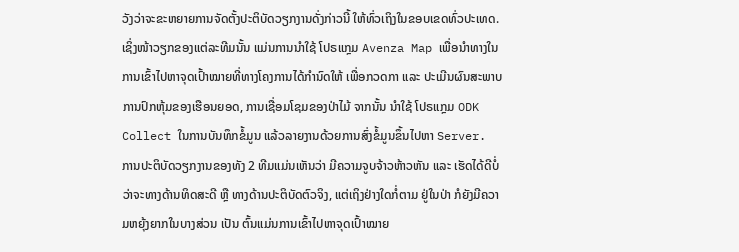ວັງວ່າຈະຂະຫຍາຍການຈັດຕັ້ງປະຕິບັດວຽກງານດັ່ງກ່າວນີ້ ໃຫ້ທົ່ວເຖິງໃນຂອບເຂດທົ່ວປະເທດ.
ເຊິ່ງໜ້າວຽກຂອງແຕ່ລະທີມນັ້ນ ແມ່ນການນຳໃຊ້ ໂປຣແກຼມ Avenza Map ເພື່ອນຳທາງໃນການເຂົ້າໄປຫາຈຸດເປົ້າໝາຍທີ່ທາງໂຄງການໄດ້ກຳນົດໃຫ້ ເພື່ອກວດກາ ແລະ ປະເມີນຜົນສະພາບການປົກຫຸ້ມຂອງເຮືອນຍອດ, ການເຊື່ອມໂຊມຂອງປ່າໄມ້ ຈາກນັ້ນ ນຳໃຊ້ ໂປຣແກຼມ ODK Collect ໃນການບັນທຶກຂໍ້ມູນ ແລ້ວລາຍງານດ້ວຍການສົ່ງຂໍ້ມູນຂຶ້ນໄປຫາ Server.
ການປະຕິບັດວຽກງານຂອງທັງ 2 ທີມແມ່ນເຫັນວ່າ ມີຄວາມຈູບຈ້າວຫ້າວຫັນ ແລະ ເຮັດໄດ້ດີບໍ່ວ່າຈະທາງດ້ານທິດສະດີ ຫຼື ທາງດ້ານປະຕິບັດຕົວຈິງ, ແຕ່ເຖິງຢ່າງໃດກໍ່ຕາມ ຢູ່ໃນປ່າ ກໍຍັງມີຄວາມຫຍຸ້ງຍາກໃນບາງສ່ວນ ເປັນ ຕົ້ນແມ່ນການເຂົ້າໄປຫາຈຸດເປົ້າໝາຍ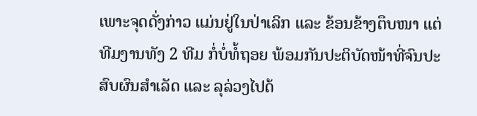ເພາະຈຸດດັ່ງກ່າວ ແມ່ນຢູ່ໃນປ່າເລິກ ແລະ ຂ້ອນຂ້າງຕຶບໜາ ແຕ່ທີມງານທັງ 2 ທີມ ກໍ່ບໍ່ທໍ້ຖອຍ ພ້ອມກັນປະຕິບັດໜ້າທີ່ຈົນປະສົບຜົນສຳເລັດ ແລະ ລຸລ່ວງໄປດ້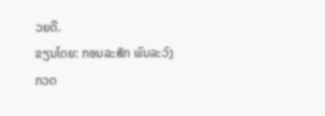ວຍດີ.
ຂຽນໂດຍ: ກອນລະສັກ ພົນລະວົງ
ກວດ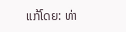ແກ້ໂດຍ: ທ່າ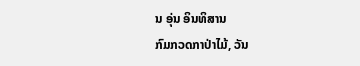ນ ອຸ່ນ ອິນທິສານ
ກົມກວດກາປ່າໄມ້, ວັນ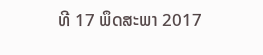ທີ 17 ພຶດສະພາ 2017